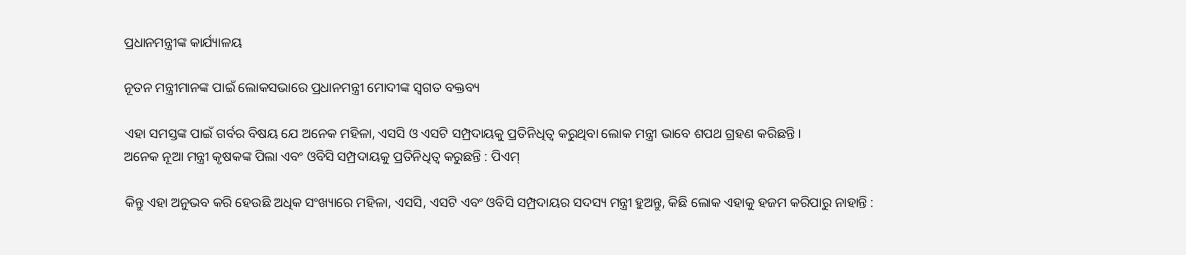ପ୍ରଧାନମନ୍ତ୍ରୀଙ୍କ କାର୍ଯ୍ୟାଳୟ

ନୂତନ ମନ୍ତ୍ରୀମାନଙ୍କ ପାଇଁ ଲୋକସଭାରେ ପ୍ରଧାନମନ୍ତ୍ରୀ ମୋଦୀଙ୍କ ସ୍ୱଗତ ବକ୍ତବ୍ୟ

ଏହା ସମସ୍ତଙ୍କ ପାଇଁ ଗର୍ବର ବିଷୟ ଯେ ଅନେକ ମହିଳା, ଏସସି ଓ ଏସଟି ସମ୍ପ୍ରଦାୟକୁ ପ୍ରତିନିଧିତ୍ୱ କରୁଥିବା ଲୋକ ମନ୍ତ୍ରୀ ଭାବେ ଶପଥ ଗ୍ରହଣ କରିଛନ୍ତି।
ଅନେକ ନୂଆ ମନ୍ତ୍ରୀ କୃଷକଙ୍କ ପିଲା ଏବଂ ଓବିସି ସମ୍ପ୍ରଦାୟକୁ ପ୍ରତିନିଧିତ୍ୱ କରୁଛନ୍ତି : ପିଏମ୍

କିନ୍ତୁ ଏହା ଅନୁଭବ କରି ହେଉଛି ଅଧିକ ସଂଖ୍ୟାରେ ମହିଳା, ଏସସି, ଏସଟି ଏବଂ ଓବିସି ସମ୍ପ୍ରଦାୟର ସଦସ୍ୟ ମନ୍ତ୍ରୀ ହୁଅନ୍ତୁ, କିଛି ଲୋକ ଏହାକୁ ହଜମ କରିପାରୁ ନାହାନ୍ତି :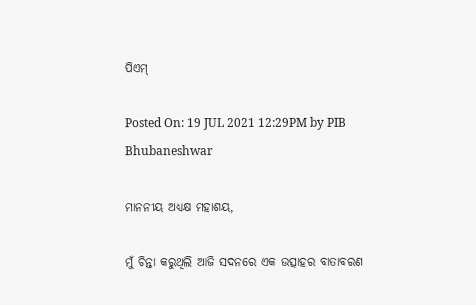ପିଏମ୍

Posted On: 19 JUL 2021 12:29PM by PIB Bhubaneshwar

ମାନନୀୟ ଅଧ୍ୟକ୍ଷ ମହାଶୟ,

ମୁଁ ଚିନ୍ତା କରୁଥିଲି ଆଜି ସଦନରେ ଏକ ଉତ୍ସାହର ବାତାବରଣ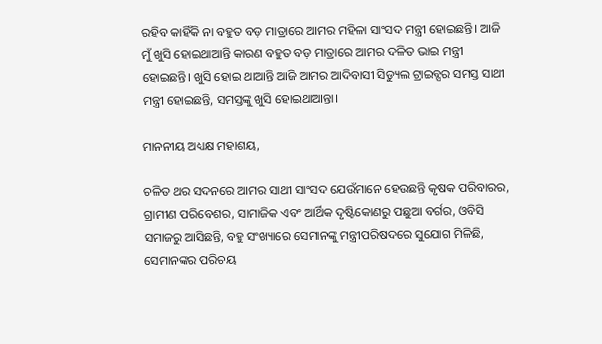ରହିବ କାହିଁକି ନା ବହୁତ ବଡ଼ ମାତ୍ରାରେ ଆମର ମହିଳା ସାଂସଦ ମନ୍ତ୍ରୀ ହୋଇଛନ୍ତି। ଆଜି ମୁଁ ଖୁସି ହୋଇଥାଆନ୍ତି କାରଣ ବହୁତ ବଡ଼ ମାତ୍ରାରେ ଆମର ଦଳିତ ଭାଇ ମନ୍ତ୍ରୀ ହୋଇଛନ୍ତି। ଖୁସି ହୋଇ ଥାଆନ୍ତି ଆଜି ଆମର ଆଦିବାସୀ ସିଡ୍ୟୁଲ ଟ୍ରାଇବ୍ସର ସମସ୍ତ ସାଥୀ ମନ୍ତ୍ରୀ ହୋଇଛନ୍ତି, ସମସ୍ତଙ୍କୁ ଖୁସି ହୋଇଥାଆନ୍ତା।

ମାନନୀୟ ଅଧ୍ୟକ୍ଷ ମହାଶୟ,

ଚଳିତ ଥର ସଦନରେ ଆମର ସାଥୀ ସାଂସଦ ଯେଉଁମାନେ ହେଉଛନ୍ତି କୃଷକ ପରିବାରର, ଗ୍ରାମୀଣ ପରିବେଶର, ସାମାଜିକ ଏବଂ ଆର୍ଥିକ ଦୃଷ୍ଟିକୋଣରୁ ପଛୁଆ ବର୍ଗର, ଓବିସି ସମାଜରୁ ଆସିଛନ୍ତି, ବହୁ ସଂଖ୍ୟାରେ ସେମାନଙ୍କୁ ମନ୍ତ୍ରୀପରିଷଦରେ ସୁଯୋଗ ମିଳିଛି, ସେମାନଙ୍କର ପରିଚୟ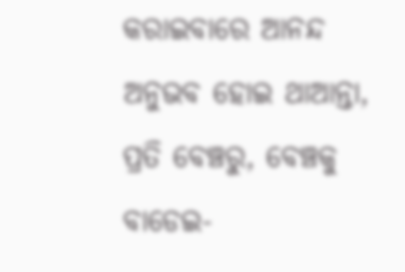କରାଇବାରେ ଆନନ୍ଦ ଅନୁଭବ ହୋଇ ଥାଆନ୍ତା, ପ୍ରତି ବେଞ୍ଚରୁ, ବେଞ୍ଚକୁ ବାଡେଇ-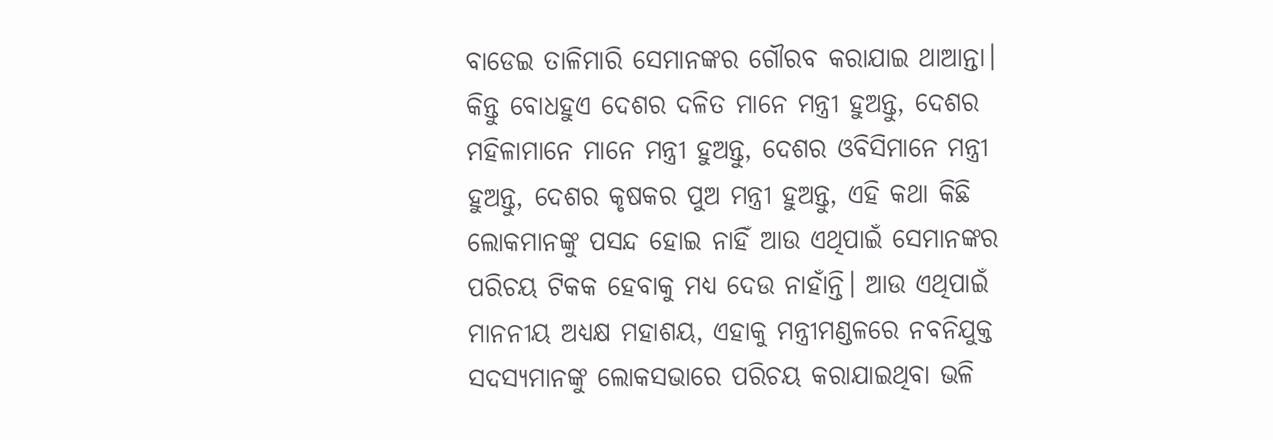ବାଡେଇ ତାଳିମାରି ସେମାନଙ୍କର ଗୌରବ କରାଯାଇ ଥାଆନ୍ତା। କିନ୍ତୁ ବୋଧହୁଏ ଦେଶର ଦଳିତ ମାନେ ମନ୍ତ୍ରୀ ହୁଅନ୍ତୁ, ଦେଶର ମହିଳାମାନେ ମାନେ ମନ୍ତ୍ରୀ ହୁଅନ୍ତୁ, ଦେଶର ଓବିସିମାନେ ମନ୍ତ୍ରୀ ହୁଅନ୍ତୁ, ଦେଶର କୃଷକର ପୁଅ ମନ୍ତ୍ରୀ ହୁଅନ୍ତୁ, ଏହି କଥା କିଛି ଲୋକମାନଙ୍କୁ ପସନ୍ଦ ହୋଇ ନାହିଁ ଆଉ ଏଥିପାଇଁ ସେମାନଙ୍କର ପରିଚୟ ଟିକକ ହେବାକୁ ମଧ୍ୟ ଦେଉ ନାହାଁନ୍ତି। ଆଉ ଏଥିପାଇଁ ମାନନୀୟ ଅଧ୍ୟକ୍ଷ ମହାଶୟ, ଏହାକୁ ମନ୍ତ୍ରୀମଣ୍ଡଳରେ ନବନିଯୁକ୍ତ ସଦସ୍ୟମାନଙ୍କୁ ଲୋକସଭାରେ ପରିଚୟ କରାଯାଇଥିବା ଭଳି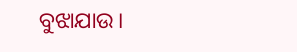ବୁଝାଯାଉ।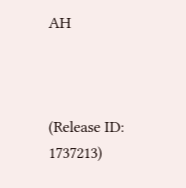AH



(Release ID: 1737213)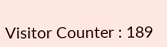Visitor Counter : 189